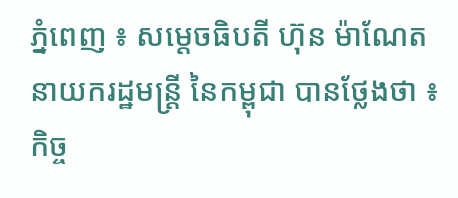ភ្នំពេញ ៖ សម្តេចធិបតី ហ៊ុន ម៉ាណែត នាយករដ្ឋមន្ត្រី នៃកម្ពុជា បានថ្លែងថា ៖ កិច្ច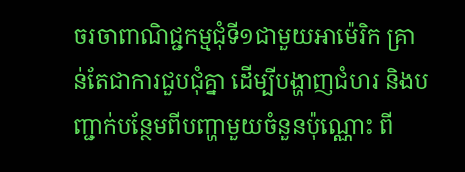ចរចាពាណិជ្ជកម្មជុំទី១ជាមួយអាម៉េរិក គ្រាន់តែជាការជួបជុំគ្នា ដើម្បីបង្ហាញជំហរ និងបញ្ជាក់បន្ថែមពីបញ្ហាមួយចំនួនប៉ុណ្ណោះ ពី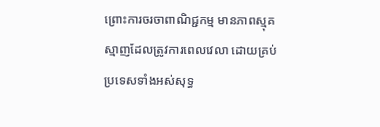ព្រោះការចរចាពាណិជ្ជកម្ម មានភាពស្មុគស្មាញដែលត្រូវការពេលវេលា ដោយគ្រប់ប្រទេសទាំងអស់សុទ្ធ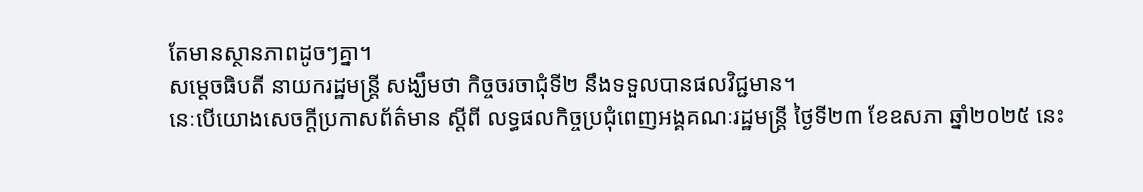តែមានស្ថានភាពដូចៗគ្នា។
សម្តេចធិបតី នាយករដ្ឋមន្ត្រី សង្ឃឹមថា កិច្ចចរចាជុំទី២ នឹងទទួលបានផលវិជ្ជមាន។
នេៈបើយោងសេចក្តីប្រកាសព័ត៌មាន ស្តីពី លទ្ធផលកិច្ចប្រជុំពេញអង្គគណៈរដ្ឋមន្រ្តី ថ្ងៃទី២៣ ខែឧសភា ឆ្នាំ២០២៥ នេះ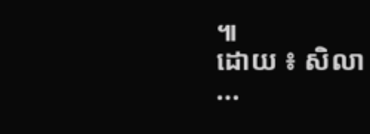៕
ដោយ ៖ សិលា
...